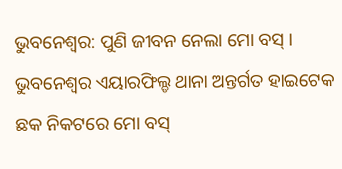ଭୁବନେଶ୍ବର: ପୁଣି ଜୀବନ ନେଲା ମୋ ବସ୍ । ଭୁବନେଶ୍ବର ଏୟାରଫିଲ୍ଡ ଥାନା ଅନ୍ତର୍ଗତ ହାଇଟେକ ଛକ ନିକଟରେ ମୋ ବସ୍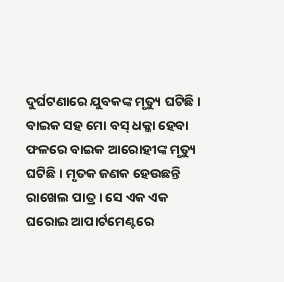ଦୁର୍ଘଟଣାରେ ଯୁବକଙ୍କ ମୃତ୍ୟୁ ଘଟିଛି । ବାଇକ ସହ ମୋ ବସ୍ ଧକ୍କା ହେବା ଫଳରେ ବାଇକ ଆରୋହୀଙ୍କ ମୃତ୍ୟୁ ଘଟିଛି । ମୃତକ ଜଣକ ହେଉଛନ୍ତି ରାଖେଲ ପାତ୍ର । ସେ ଏକ ଏକ ଘରୋଇ ଆପାର୍ଟମେଣ୍ଟରେ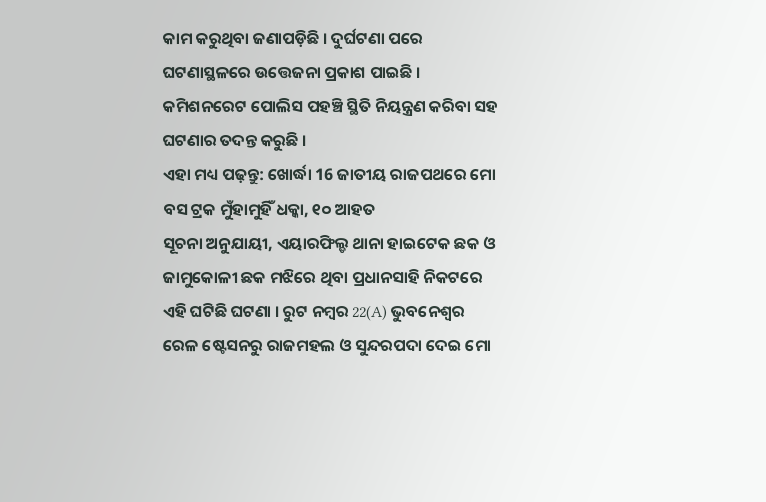କାମ କରୁଥିବା ଜଣାପଡ଼ିଛି । ଦୁର୍ଘଟଣା ପରେ ଘଟଣାସ୍ଥଳରେ ଉତ୍ତେଜନା ପ୍ରକାଶ ପାଇଛି । କମିଶନରେଟ ପୋଲିସ ପହଞ୍ଚି ସ୍ଥିତି ନିୟନ୍ତ୍ରଣ କରିବା ସହ ଘଟଣାର ତଦନ୍ତ କରୁଛି ।
ଏହା ମଧ୍ୟ ପଢ଼ନ୍ତୁ: ଖୋର୍ଦ୍ଧା 16 ଜାତୀୟ ରାଜପଥରେ ମୋ ବସ ଟ୍ରକ ମୁଁହାମୁହିଁ ଧକ୍କା, ୧୦ ଆହତ
ସୂଚନା ଅନୁଯାୟୀ, ଏୟାରଫିଲ୍ଡ ଥାନା ହାଇଟେକ ଛକ ଓ ଜାମୁକୋଳୀ ଛକ ମଝିରେ ଥିବା ପ୍ରଧାନସାହି ନିକଟରେ ଏହି ଘଟିଛି ଘଟଣା । ରୁଟ ନମ୍ବର 22(A) ଭୁବନେଶ୍ୱର ରେଳ ଷ୍ଟେସନରୁ ରାଜମହଲ ଓ ସୁନ୍ଦରପଦା ଦେଇ ମୋ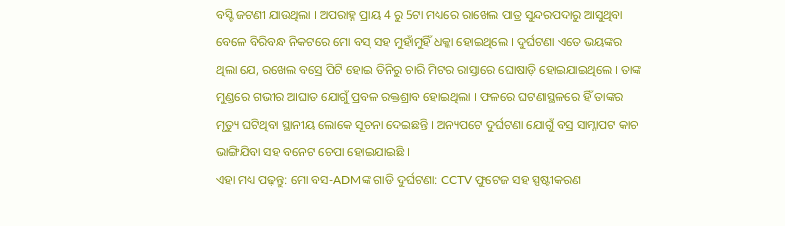ବସ୍ଟି ଜଟଣୀ ଯାଉଥିଲା । ଅପରାହ୍ନ ପ୍ରାୟ 4 ରୁ 5ଟା ମଧ୍ୟରେ ରାଖେଲ ପାତ୍ର ସୁନ୍ଦରପଦାରୁ ଆସୁଥିବା ବେଳେ ବିରିବନ୍ଧ ନିକଟରେ ମୋ ବସ୍ ସହ ମୁହାଁମୁହିଁ ଧକ୍କା ହୋଇଥିଲେ । ଦୁର୍ଘଟଣା ଏତେ ଭୟଙ୍କର ଥିଲା ଯେ, ରଖେଲ ବସ୍ରେ ପିଟି ହୋଇ ତିନିରୁ ଚାରି ମିଟର ରାସ୍ତାରେ ଘୋଷାଡ଼ି ହୋଇଯାଇଥିଲେ । ତାଙ୍କ ମୁଣ୍ଡରେ ଗଭୀର ଆଘାତ ଯୋଗୁଁ ପ୍ରବଳ ରକ୍ତଶ୍ରାବ ହୋଇଥିଲା । ଫଳରେ ଘଟଣାସ୍ଥଳରେ ହିଁ ତାଙ୍କର ମୃତ୍ୟୁ ଘଟିଥିବା ସ୍ଥାନୀୟ ଲୋକେ ସୂଚନା ଦେଇଛନ୍ତି । ଅନ୍ୟପଟେ ଦୁର୍ଘଟଣା ଯୋଗୁଁ ବସ୍ର ସାମ୍ନାପଟ କାଚ ଭାଙ୍ଗିଯିବା ସହ ବନେଟ ଚେପା ହୋଇଯାଇଛି ।
ଏହା ମଧ୍ୟ ପଢ଼ନ୍ତୁ: ମୋ ବସ-ADMଙ୍କ ଗାଡି ଦୁର୍ଘଟଣା: CCTV ଫୁଟେଜ ସହ ସ୍ପଷ୍ଟୀକରଣ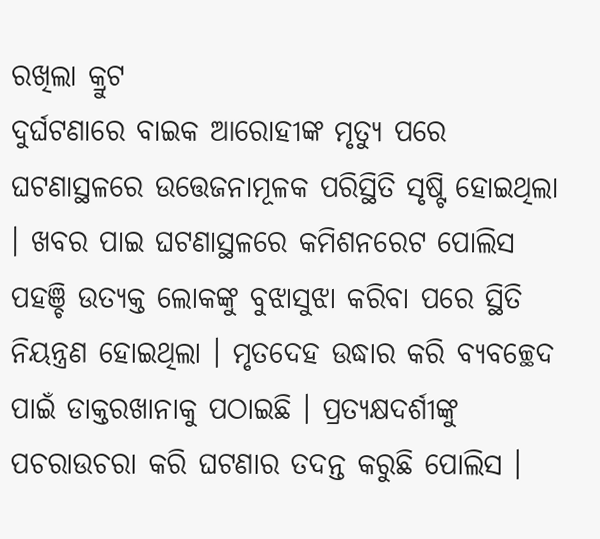ରଖିଲା କ୍ରୁଟ
ଦୁର୍ଘଟଣାରେ ବାଇକ ଆରୋହୀଙ୍କ ମୃତ୍ୟୁ ପରେ ଘଟଣାସ୍ଥଳରେ ଉତ୍ତେଜନାମୂଳକ ପରିସ୍ଥିତି ସୃଷ୍ଟି ହୋଇଥିଲା । ଖବର ପାଇ ଘଟଣାସ୍ଥଳରେ କମିଶନରେଟ ପୋଲିସ ପହଞ୍ଚି ଉତ୍ୟକ୍ତ ଲୋକଙ୍କୁ ବୁଝାସୁଝା କରିବା ପରେ ସ୍ଥିତି ନିୟନ୍ତ୍ରଣ ହୋଇଥିଲା । ମୃତଦେହ ଉଦ୍ଧାର କରି ବ୍ୟବଚ୍ଛେଦ ପାଇଁ ଡାକ୍ତରଖାନାକୁ ପଠାଇଛି । ପ୍ରତ୍ୟକ୍ଷଦର୍ଶୀଙ୍କୁ ପଚରାଉଚରା କରି ଘଟଣାର ତଦନ୍ତ କରୁଛି ପୋଲିସ ।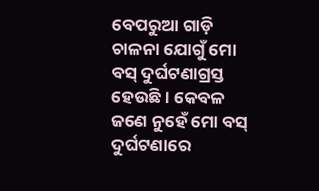ବେପରୁଆ ଗାଡ଼ି ଚାଳନା ଯୋଗୁଁ ମୋ ବସ୍ ଦୁର୍ଘଟଣାଗ୍ରସ୍ତ ହେଉଛି । କେବଳ ଜଣେ ନୁହେଁ ମୋ ବସ୍ ଦୁର୍ଘଟଣାରେ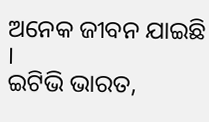ଅନେକ ଜୀବନ ଯାଇଛି ।
ଇଟିଭି ଭାରତ,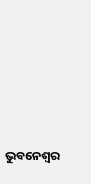ଭୁବନେଶ୍ବର